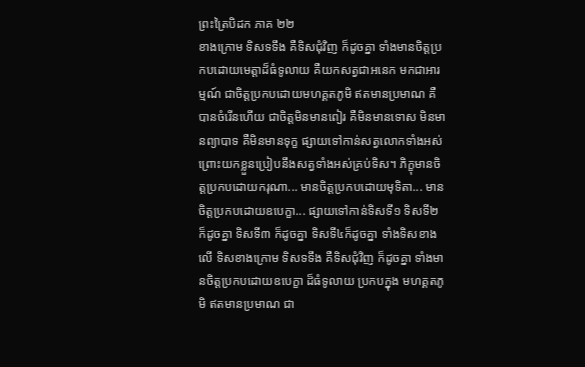ព្រះត្រៃបិដក ភាគ ២២
ខាងក្រោម ទិសទទឹង គឺទិសជុំវិញ ក៏ដូចគ្នា ទាំងមានចិត្តប្រកបដោយមេត្តាដ៏ធំទូលាយ គឺយកសត្វជាអនេក មកជាអារម្មណ៍ ជាចិត្តប្រកបដោយមហគ្គតភូមិ ឥតមានប្រមាណ គឺបានចំរើនហើយ ជាចិត្តមិនមានពៀរ គឺមិនមានទោស មិនមានព្យាបាទ គឺមិនមានទុក្ខ ផ្សាយទៅកាន់សត្វលោកទាំងអស់ ព្រោះយកខ្លួនប្រៀបនឹងសត្វទាំងអស់គ្រប់ទិស។ ភិក្ខុមានចិត្តប្រកបដោយករុណា... មានចិត្តប្រកបដោយមុទិតា... មានចិត្តប្រកបដោយឧបេក្ខា... ផ្សាយទៅកាន់ទិសទី១ ទិសទី២ ក៏ដូចគ្នា ទិសទី៣ ក៏ដូចគ្នា ទិសទី៤ក៏ដូចគ្នា ទាំងទិសខាងលើ ទិសខាងក្រោម ទិសទទឹង គឺទិសជុំវិញ ក៏ដូចគ្នា ទាំងមានចិត្តប្រកបដោយឧបេក្ខា ដ៏ធំទូលាយ ប្រកបក្នុង មហគ្គតភូមិ ឥតមានប្រមាណ ជា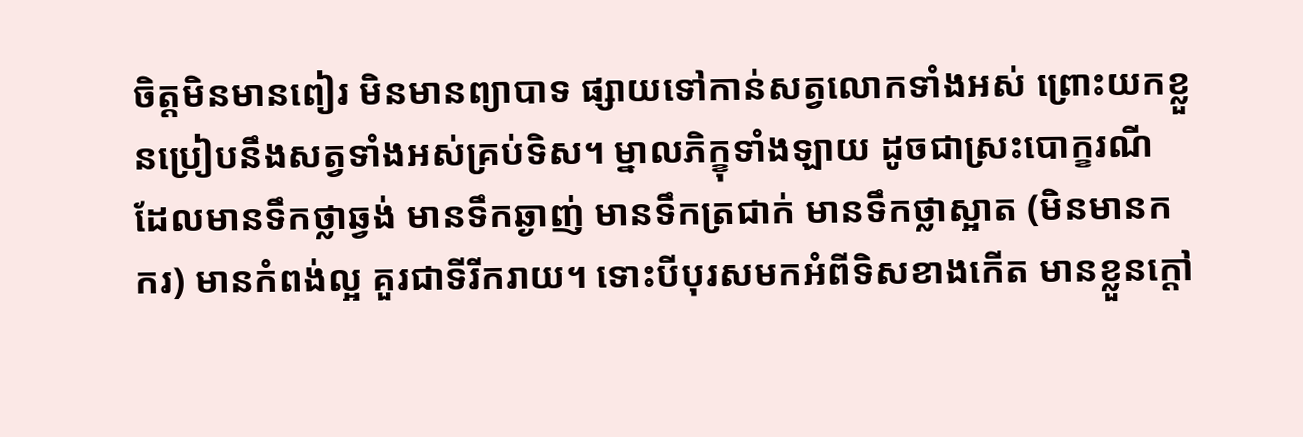ចិត្តមិនមានពៀរ មិនមានព្យាបាទ ផ្សាយទៅកាន់សត្វលោកទាំងអស់ ព្រោះយកខ្លួនប្រៀបនឹងសត្វទាំងអស់គ្រប់ទិស។ ម្នាលភិក្ខុទាំងឡាយ ដូចជាស្រះបោក្ខរណី ដែលមានទឹកថ្លាឆ្វង់ មានទឹកឆ្ងាញ់ មានទឹកត្រជាក់ មានទឹកថ្លាស្អាត (មិនមានកករ) មានកំពង់ល្អ គួរជាទីរីករាយ។ ទោះបីបុរសមកអំពីទិសខាងកើត មានខ្លួនក្តៅ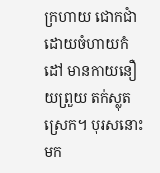ក្រហាយ ជោកជាំ ដោយចំហាយកំដៅ មានកាយនឿយព្រួយ តក់ស្លុត ស្រេក។ បុរសនោះ មក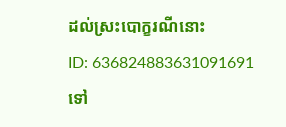ដល់ស្រះបោក្ខរណីនោះ
ID: 636824883631091691
ទៅ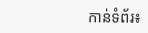កាន់ទំព័រ៖